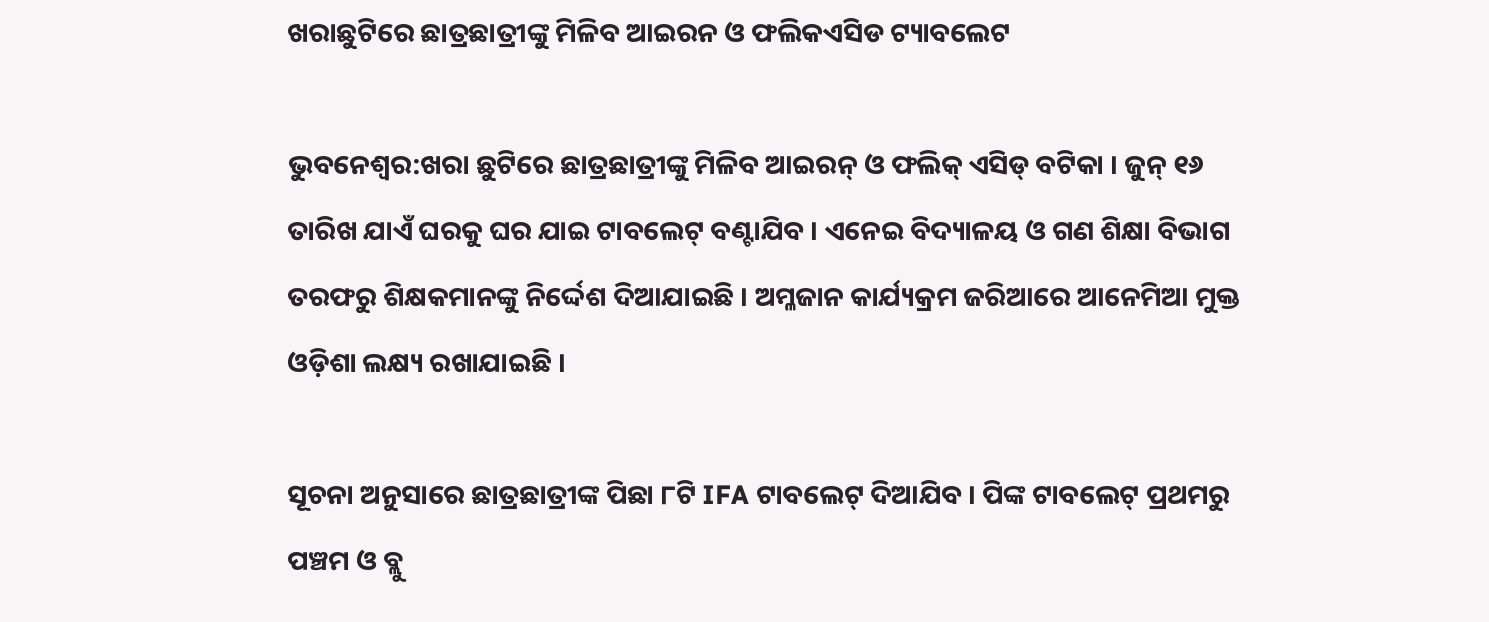ଖରାଛୁଟିରେ ଛାତ୍ରଛାତ୍ରୀଙ୍କୁ ମିଳିବ ଆଇରନ ଓ ଫଲିକଏସିଡ ଟ୍ୟାବଲେଟ

ଭୁବନେଶ୍ୱର:ଖରା ଛୁଟିରେ ଛାତ୍ରଛାତ୍ରୀଙ୍କୁ ମିଳିବ ଆଇରନ୍ ଓ ଫଲିକ୍ ଏସିଡ୍ ବଟିକା । ଜୁନ୍ ୧୬ ତାରିଖ ଯାଏଁ ଘରକୁ ଘର ଯାଇ ଟାବଲେଟ୍ ବଣ୍ଟାଯିବ । ଏନେଇ ବିଦ୍ୟାଳୟ ଓ ଗଣ ଶିକ୍ଷା ବିଭାଗ ତରଫରୁ ଶିକ୍ଷକମାନଙ୍କୁ ନିର୍ଦ୍ଦେଶ ଦିଆଯାଇଛି । ଅମ୍ଳଜାନ କାର୍ଯ୍ୟକ୍ରମ ଜରିଆରେ ଆନେମିଆ ମୁକ୍ତ ଓଡ଼ିଶା ଲକ୍ଷ୍ୟ ରଖାଯାଇଛି ।

ସୂଚନା ଅନୁସାରେ ଛାତ୍ରଛାତ୍ରୀଙ୍କ ପିଛା ୮ଟି IFA ଟାବଲେଟ୍ ଦିଆଯିବ । ପିଙ୍କ ଟାବଲେଟ୍ ପ୍ରଥମରୁ ପଞ୍ଚମ ଓ ବ୍ଲୁ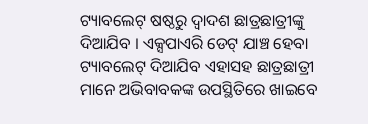ଟ୍ୟାବଲେଟ୍ ଷଷ୍ଠରୁ ଦ୍ୱାଦଶ ଛାତ୍ରଛାତ୍ରୀଙ୍କୁ ଦିଆଯିବ । ଏକ୍ସପାଏରି ଡେଟ୍ ଯାଞ୍ଚ ହେବା ଟ୍ୟାବଲେଟ୍ ଦିଆଯିବ ଏହାସହ ଛାତ୍ରଛାତ୍ରୀ ମାନେ ଅଭିବାବକଙ୍କ ଉପସ୍ଥିତିରେ ଖାଇବେ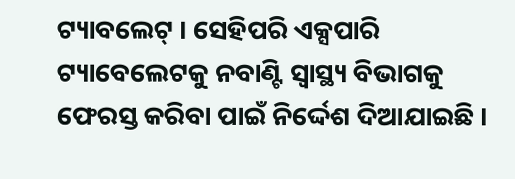ଟ୍ୟାବଲେଟ୍ । ସେହିପରି ଏକ୍ସପାରି ଟ୍ୟାବେଲେଟକୁ ନବାଣ୍ଟି ସ୍ୱାସ୍ଥ୍ୟ ବିଭାଗକୁ ଫେରସ୍ତ କରିବା ପାଇଁ ନିର୍ଦ୍ଦେଶ ଦିଆଯାଇଛି ।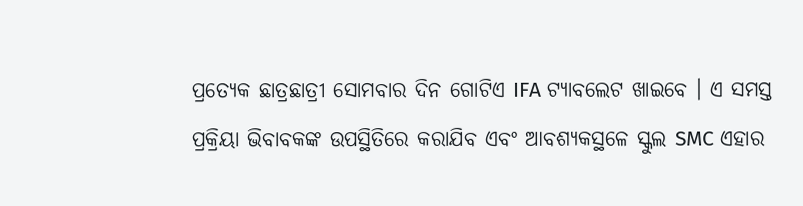ପ୍ରତ୍ୟେକ ଛାତ୍ରଛାତ୍ରୀ ସୋମବାର ଦିନ ଗୋଟିଏ IFA ଟ୍ୟାବଲେଟ ଖାଇବେ । ଏ ସମସ୍ତ ପ୍ରକ୍ରିୟା ଭିବାବକଙ୍କ ଉପସ୍ଥିତିରେ କରାଯିବ ଏବଂ ଆବଶ୍ୟକସ୍ଥଳେ ସ୍କୁଲ SMC ଏହାର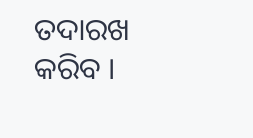ତଦାରଖ କରିବ ।